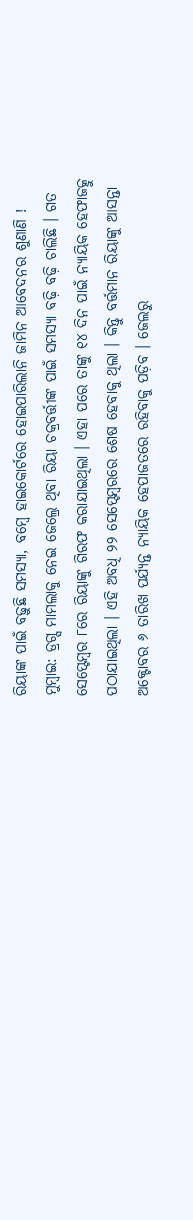ରିୟାଙ୍କ ପାଇଁ ବଢ଼ୁଛି ସମସ୍ୟା, ବମ୍ବେ ହାଇକୋର୍ଟରେ ହୋଇପାରିଲାନି ଜାମିନ ଆବେଦନର ଶୁଣାଣି !
ମୁମ୍ବାଇ: ଡ୍ରଗ୍ସ ମାମଲାକୁ ନେଇ ଜେଲ୍ରେ ଥିବା ରିୟା ଚକ୍ରବର୍ତ୍ତୀଙ୍କ ପାଇଁ ସମସ୍ୟା ବଢ଼ି ବଢ଼ି ଚାଲିଛି । ଗତ ସେପ୍ଟେମ୍ବର ୮ରେ ରିୟାଙ୍କୁ ଗିରଫ କରାଯାଇଥିଲା । ଏହା ପରେ ତାଙ୍କୁ ୧୪ ଦିନ ପାଇଁ ନ୍ୟାୟିକ ହେଫାଜତ୍କୁ ପଠାଯାଇଥିଲା । ଏହି ଅବଧି ୨୨ ସେପ୍ଟେମ୍ବରରେ ଶେଷ ହେବାକୁ ଥିଲା । କିନ୍ତୁ ବର୍ତ୍ତମାନ ରିୟାଙ୍କୁ ଆସନ୍ତା ଅକ୍ଟୋବର ୬ ତାରିଖ ପର୍ଯ୍ୟନ୍ତ ନ୍ୟାୟିକ ହେପାଜତରେ ରହିବାକୁ ପଡ଼ିବ । ଜେଲରୁ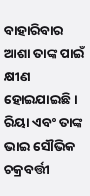ବାହାରିବାର ଆଶା ତାଙ୍କ ପାଇଁ କ୍ଷୀଣ ହୋଇଯାଇଛି ।
ରିୟା ଏବଂ ତାଙ୍କ ଭାଇ ସୌଭିକ ଚକ୍ରବର୍ତ୍ତୀ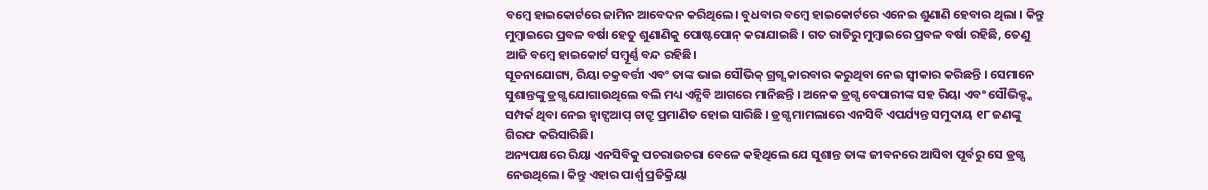ବମ୍ବେ ହାଇକୋର୍ଟରେ ଜାମିନ ଆବେଦନ କରିଥିଲେ। ବୁଧବାର ବମ୍ବେ ହାଇକୋର୍ଟରେ ଏନେଇ ଶୁଣାଣି ହେବାର ଥିଲା । କିନ୍ତୁ ମୁମ୍ବାଇରେ ପ୍ରବଳ ବର୍ଷା ହେତୁ ଶୁଣାଣିକୁ ପୋଷ୍ଟପୋନ୍ କରାଯାଇଛି । ଗତ ରାତିରୁ ମୁମ୍ବାଇରେ ପ୍ରବଳ ବର୍ଷା ରହିଛି, ତେଣୁ ଆଜି ବମ୍ବେ ହାଇକୋର୍ଟ ସମ୍ବୂର୍ଣ୍ଣ ବନ୍ଦ ରହିଛି।
ସୂଚନାଯୋଗ୍ୟ, ରିୟା ଚକ୍ରବର୍ତ୍ତୀ ଏବଂ ତାଙ୍କ ଭାଇ ସୌଭିକ୍ ଗ୍ରଗ୍ସ କାରବାର କରୁଥିବା ନେଇ ସ୍ୱୀକାର କରିଛନ୍ତି । ସେମାନେ ସୁଶାନ୍ତଙ୍କୁ ଡ୍ରଗ୍ସ ଯୋଗାଉଥିଲେ ବଲି ମଧ୍ୟ ଏନ୍ସିବି ଆଗରେ ମାନିଛନ୍ତି । ଅନେକ ଡ୍ରଗ୍ସ ବେପାରୀଙ୍କ ସହ ରିୟା ଏବଂ ସୌଭିକ୍ଙ୍କ ସମ୍ପର୍କ ଥିବା ନେଇ ହ୍ୱାଟ୍ସଆପ୍ ଚାଟ୍ରୁ ପ୍ରମାଣିତ ହୋଇ ସାରିଛି । ଡ୍ରଗ୍ସ ମାମଲାରେ ଏନସିବି ଏପର୍ଯ୍ୟନ୍ତ ସମୁଦାୟ ୧୮ ଜଣଙ୍କୁ ଗିରଫ କରିସାରିଛି।
ଅନ୍ୟପକ୍ଷରେ ରିୟା ଏନସିବିକୁ ପଚରାଉଚରା ବେଳେ କହିଥିଲେ ଯେ ସୁଶାନ୍ତ ତାଙ୍କ ଜୀବନରେ ଆସିବା ପୂର୍ବରୁ ସେ ଡ୍ରଗ୍ସ ନେଉଥିଲେ। କିନ୍ତୁ ଏହାର ପାର୍ଶ୍ୱ ପ୍ରତିକ୍ରିୟା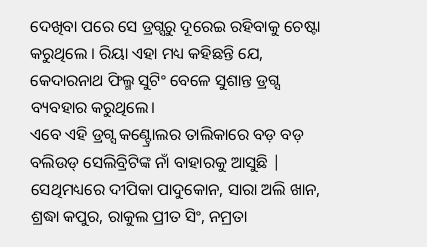ଦେଖିବା ପରେ ସେ ଡ୍ରଗ୍ସରୁ ଦୂରେଇ ରହିବାକୁ ଚେଷ୍ଟା କରୁଥିଲେ । ରିୟା ଏହା ମଧ୍ୟ କହିଛନ୍ତି ଯେ, କେଦାରନାଥ ଫିଲ୍ମ ସୁଟିଂ ବେଳେ ସୁଶାନ୍ତ ଡ୍ରଗ୍ସ ବ୍ୟବହାର କରୁଥିଲେ।
ଏବେ ଏହି ଡ୍ରଗ୍ସ କଣ୍ଟ୍ରୋଲର ତାଲିକାରେ ବଡ଼ ବଡ଼ ବଲିଉଡ୍ ସେଲିବ୍ରିଟିଙ୍କ ନାଁ ବାହାରକୁ ଆସୁଛି | ସେଥିମଧ୍ୟରେ ଦୀପିକା ପାଦୁକୋନ, ସାରା ଅଲି ଖାନ, ଶ୍ରଦ୍ଧା କପୁର, ରାକୁଲ ପ୍ରୀତ ସିଂ, ନମ୍ରତା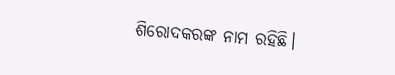ଶିରୋଦକରଙ୍କ ନାମ ରହିଛି।